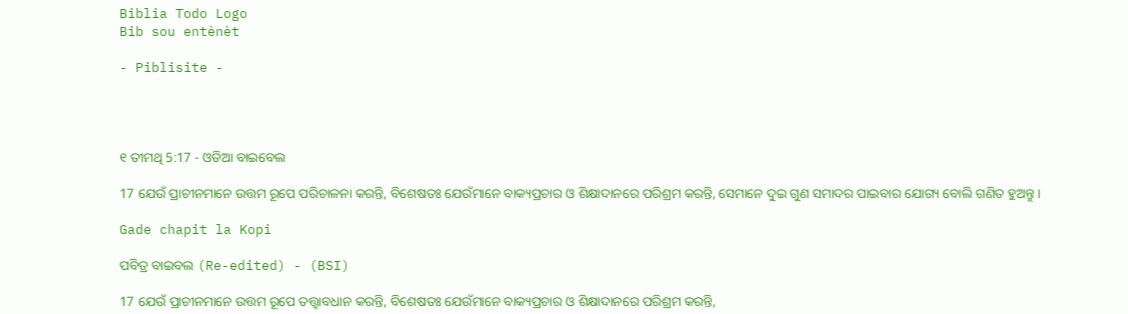Biblia Todo Logo
Bib sou entènèt

- Piblisite -




୧ ତୀମଥି 5:17 - ଓଡିଆ ବାଇବେଲ

17 ଯେଉଁ ପ୍ରାଚୀନମାନେ ଉତ୍ତମ ରୂପେ ପରିଚାଳନା କରନ୍ତି, ବିଶେଷତଃ ଯେଉଁମାନେ ବାକ୍ୟପ୍ରଚାର ଓ ଶିକ୍ଷାଦାନରେ ପରିଶ୍ରମ କରନ୍ତି, ସେମାନେ ଦୁଇ ଗୁଣ ସମାଦର ପାଇବାର ଯୋଗ୍ୟ ବୋଲି ଗଣିତ ହୁଅନ୍ତୁ ।

Gade chapit la Kopi

ପବିତ୍ର ବାଇବଲ (Re-edited) - (BSI)

17 ଯେଉଁ ପ୍ରାଚୀନମାନେ ଉତ୍ତମ ରୂପେ ତତ୍ତ୍ଵାବଧାନ କରନ୍ତି, ବିଶେଷତଃ ଯେଉଁମାନେ ବାକ୍ୟପ୍ରଚାର ଓ ଶିକ୍ଷାଦାନରେ ପରିଶ୍ରମ କରନ୍ତି,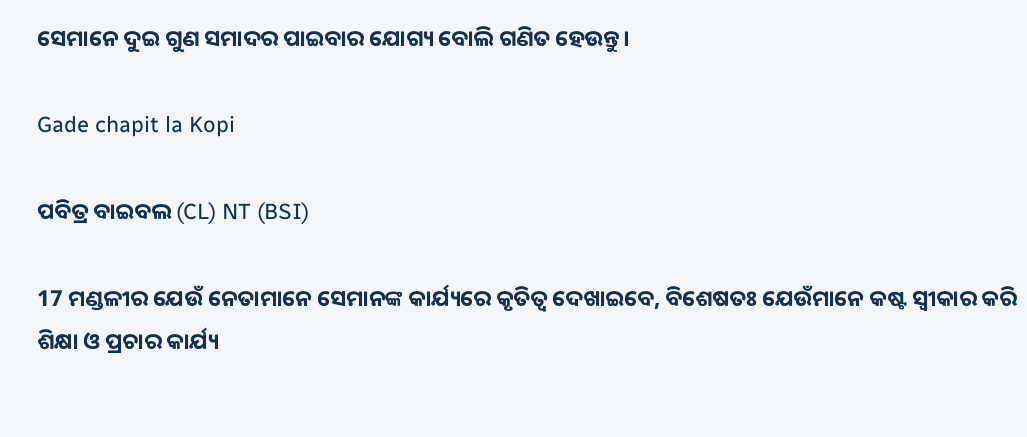ସେମାନେ ଦୁଇ ଗୁଣ ସମାଦର ପାଇବାର ଯୋଗ୍ୟ ବୋଲି ଗଣିତ ହେଉନ୍ତୁ।

Gade chapit la Kopi

ପବିତ୍ର ବାଇବଲ (CL) NT (BSI)

17 ମଣ୍ଡଳୀର ଯେଉଁ ନେତାମାନେ ସେମାନଙ୍କ କାର୍ଯ୍ୟରେ କୃତିତ୍ୱ ଦେଖାଇବେ, ବିଶେଷତଃ ଯେଉଁମାନେ କଷ୍ଟ ସ୍ୱୀକାର କରି ଶିକ୍ଷା ଓ ପ୍ରଚାର କାର୍ଯ୍ୟ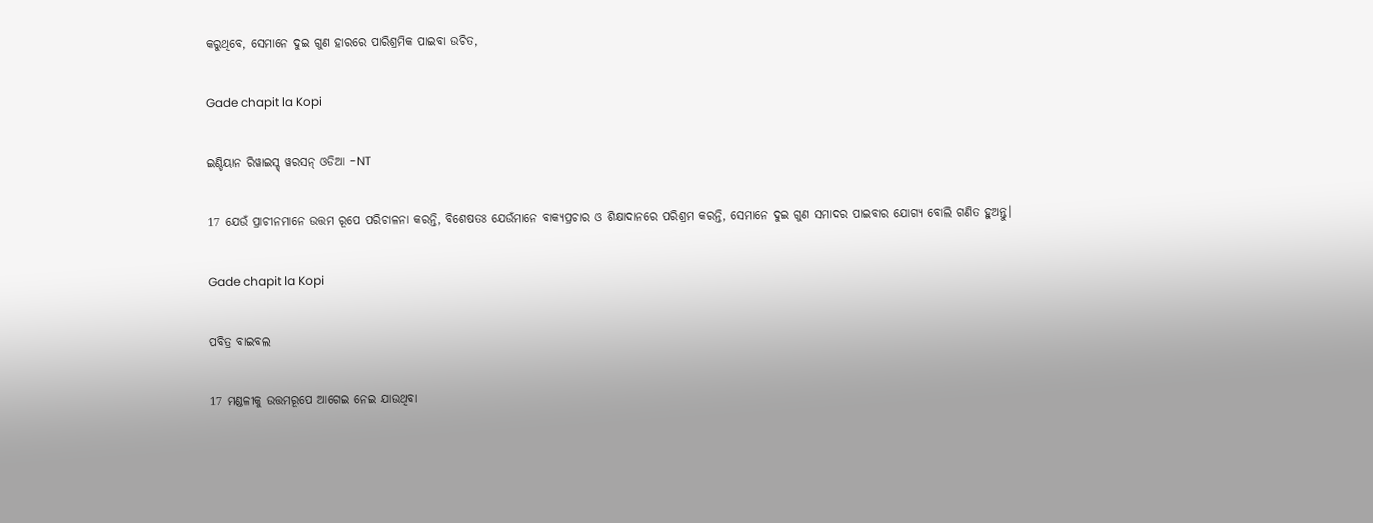କରୁଥିବେ, ସେମାନେ ଦୁଇ ଗୁଣ ହାରରେ ପାରିଶ୍ରମିକ ପାଇବା ଉଚିତ,

Gade chapit la Kopi

ଇଣ୍ଡିୟାନ ରିୱାଇସ୍ଡ୍ ୱରସନ୍ ଓଡିଆ -NT

17 ଯେଉଁ ପ୍ରାଚୀନମାନେ ଉତ୍ତମ ରୂପେ ପରିଚାଳନା କରନ୍ତି, ବିଶେଷତଃ ଯେଉଁମାନେ ବାକ୍ୟପ୍ରଚାର ଓ ଶିକ୍ଷାଦାନରେ ପରିଶ୍ରମ କରନ୍ତି, ସେମାନେ ଦୁଇ ଗୁଣ ସମାଦର ପାଇବାର ଯୋଗ୍ୟ ବୋଲି ଗଣିତ ହୁଅନ୍ତୁ।

Gade chapit la Kopi

ପବିତ୍ର ବାଇବଲ

17 ମଣ୍ଡଳୀକୁ ଉତ୍ତମରୂପେ ଆଗେଇ ନେଇ ଯାଉଥିବା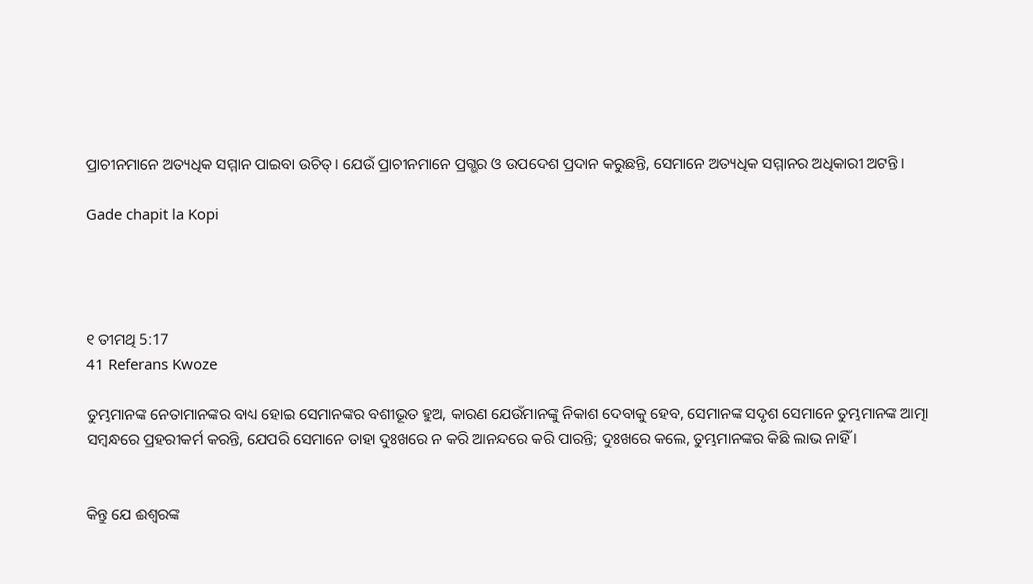ପ୍ରାଚୀନମାନେ ଅତ୍ୟଧିକ ସମ୍ମାନ ପାଇବା ଉଚିତ୍। ଯେଉଁ ପ୍ରାଚୀନମାନେ ପ୍ରଗ୍ଭର ଓ ଉପଦେଶ ପ୍ରଦାନ କରୁଛନ୍ତି, ସେମାନେ ଅତ୍ୟଧିକ ସମ୍ମାନର ଅଧିକାରୀ ଅଟନ୍ତି।

Gade chapit la Kopi




୧ ତୀମଥି 5:17
41 Referans Kwoze

ତୁମ୍ଭମାନଙ୍କ ନେତାମାନଙ୍କର ବାଧ୍ୟ ହୋଇ ସେମାନଙ୍କର ବଶୀଭୂତ ହୁଅ, କାରଣ ଯେଉଁମାନଙ୍କୁ ନିକାଶ ଦେବାକୁ ହେବ, ସେମାନଙ୍କ ସଦୃଶ ସେମାନେ ତୁମ୍ଭମାନଙ୍କ ଆତ୍ମା ସମ୍ବନ୍ଧରେ ପ୍ରହରୀକର୍ମ କରନ୍ତି, ଯେପରି ସେମାନେ ତାହା ଦୁଃଖରେ ନ କରି ଆନନ୍ଦରେ କରି ପାରନ୍ତି; ଦୁଃଖରେ କଲେ, ତୁମ୍ଭମାନଙ୍କର କିଛି ଲାଭ ନାହିଁ ।


କିନ୍ତୁ ଯେ ଈଶ୍ୱରଙ୍କ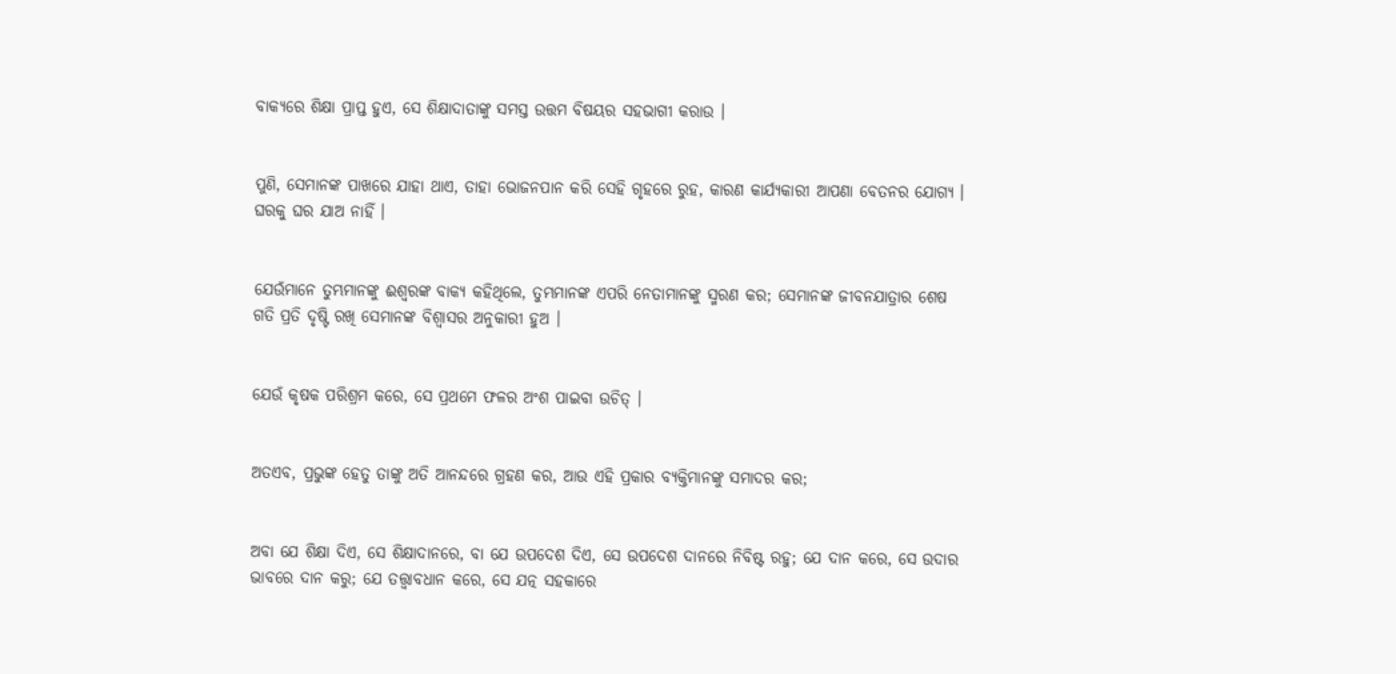ବାକ୍ୟରେ ଶିକ୍ଷା ପ୍ରାପ୍ତ ହୁଏ, ସେ ଶିକ୍ଷାଦାତାଙ୍କୁ ସମସ୍ତ ଉତ୍ତମ ବିଷୟର ସହଭାଗୀ କରାଉ ।


ପୁଣି, ସେମାନଙ୍କ ପାଖରେ ଯାହା ଥାଏ, ତାହା ଭୋଜନପାନ କରି ସେହି ଗୃହରେ ରୁହ, କାରଣ କାର୍ଯ୍ୟକାରୀ ଆପଣା ବେତନର ଯୋଗ୍ୟ । ଘରକୁ ଘର ଯାଅ ନାହିଁ ।


ଯେଉଁମାନେ ତୁମ୍ଭମାନଙ୍କୁ ଈଶ୍ୱରଙ୍କ ବାକ୍ୟ କହିଥିଲେ, ତୁମ୍ଭମାନଙ୍କ ଏପରି ନେତାମାନଙ୍କୁ ସ୍ମରଣ କର; ସେମାନଙ୍କ ଜୀବନଯାତ୍ରାର ଶେଷ ଗତି ପ୍ରତି ଦୃଷ୍ଟି ରଖି ସେମାନଙ୍କ ବିଶ୍ୱାସର ଅନୁକାରୀ ହୁଅ ।


ଯେଉଁ କୃଷକ ପରିଶ୍ରମ କରେ, ସେ ପ୍ରଥମେ ଫଳର ଅଂଶ ପାଇବା ଉଚିତ୍ ।


ଅତଏବ, ପ୍ରଭୁଙ୍କ ହେତୁ ତାଙ୍କୁ ଅତି ଆନନ୍ଦରେ ଗ୍ରହଣ କର, ଆଉ ଏହି ପ୍ରକାର ବ୍ୟକ୍ତିମାନଙ୍କୁ ସମାଦର କର;


ଅବା ଯେ ଶିକ୍ଷା ଦିଏ, ସେ ଶିକ୍ଷାଦାନରେ, ବା ଯେ ଉପଦେଶ ଦିଏ, ସେ ଉପଦେଶ ଦାନରେ ନିବିଷ୍ଟ ରହୁ; ଯେ ଦାନ କରେ, ସେ ଉଦାର ଭାବରେ ଦାନ କରୁ; ଯେ ତତ୍ତ୍ୱାବଧାନ କରେ, ସେ ଯତ୍ନ ସହକାରେ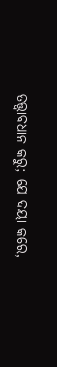ତତ୍ତ୍ୱାବଧାନ କରୁ; ଯେ ଦୟା କରେ,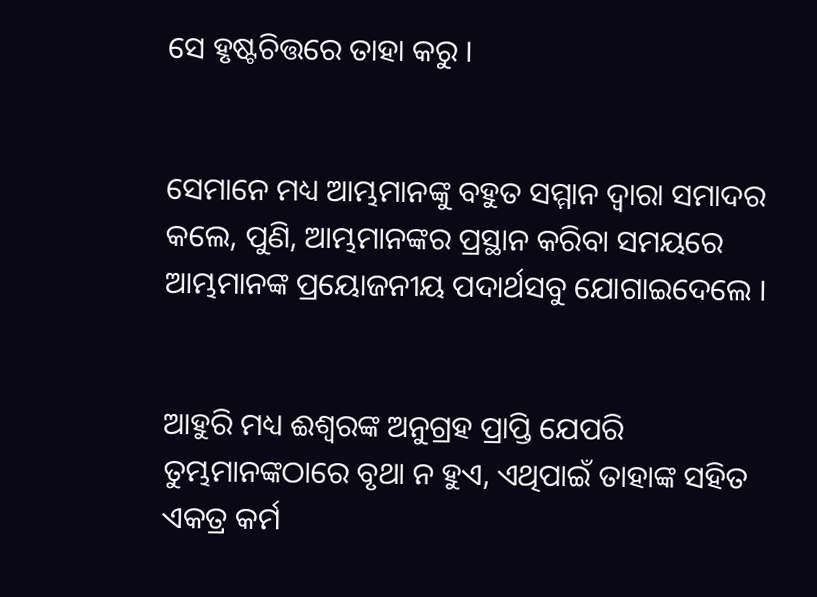ସେ ହୃଷ୍ଟଚିତ୍ତରେ ତାହା କରୁ ।


ସେମାନେ ମଧ୍ୟ ଆମ୍ଭମାନଙ୍କୁ ବହୁତ ସମ୍ମାନ ଦ୍ୱାରା ସମାଦର କଲେ, ପୁଣି, ଆମ୍ଭମାନଙ୍କର ପ୍ରସ୍ଥାନ କରିବା ସମୟରେ ଆମ୍ଭମାନଙ୍କ ପ୍ରୟୋଜନୀୟ ପଦାର୍ଥସବୁ ଯୋଗାଇଦେଲେ ।


ଆହୁରି ମଧ୍ୟ ଈଶ୍ୱରଙ୍କ ଅନୁଗ୍ରହ ପ୍ରାପ୍ତି ଯେପରି ତୁମ୍ଭମାନଙ୍କଠାରେ ବୃଥା ନ ହୁଏ, ଏଥିପାଇଁ ତାହାଙ୍କ ସହିତ ଏକତ୍ର କର୍ମ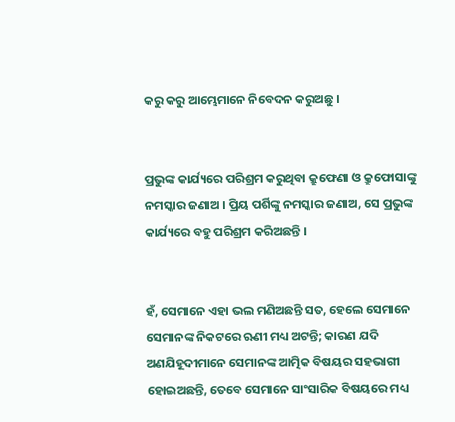କରୁ କରୁ ଆମ୍ଭେମାନେ ନିବେଦନ କରୁଅଛୁ ।


ପ୍ରଭୁଙ୍କ କାର୍ଯ୍ୟରେ ପରିଶ୍ରମ କରୁଥିବା କ୍ରୁଫେଣା ଓ କ୍ରୁଫୋସାଙ୍କୁ ନମସ୍କାର ଜଣାଅ । ପ୍ରିୟ ପର୍ଶିଙ୍କୁ ନମସ୍କାର ଜଣାଅ, ସେ ପ୍ରଭୁଙ୍କ କାର୍ଯ୍ୟରେ ବହୁ ପରିଶ୍ରମ କରିଅଛନ୍ତି ।


ହଁ, ସେମାନେ ଏହା ଭଲ ମଣିଅଛନ୍ତି ସତ, ହେଲେ ସେମାନେ ସେମାନଙ୍କ ନିକଟରେ ଋଣୀ ମଧ୍ୟ ଅଟନ୍ତି; କାରଣ ଯଦି ଅଣଯିହୂଦୀମାନେ ସେମାନଙ୍କ ଆତ୍ମିକ ବିଷୟର ସହଭାଗୀ ହୋଇଅଛନ୍ତି, ତେବେ ସେମାନେ ସାଂସାରିକ ବିଷୟରେ ମଧ୍ୟ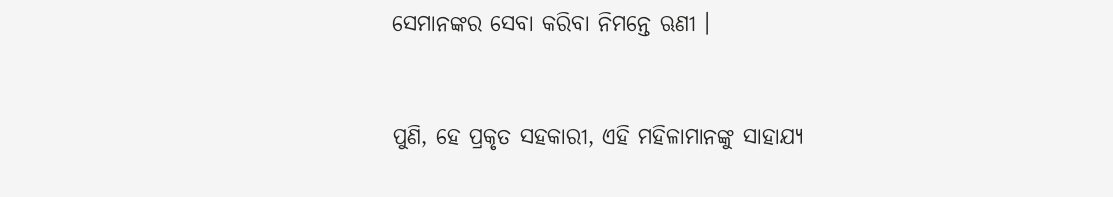ସେମାନଙ୍କର ସେବା କରିବା ନିମନ୍ତେ ଋଣୀ ।


ପୁଣି, ହେ ପ୍ରକୃତ ସହକାରୀ, ଏହି ମହିଳାମାନଙ୍କୁ ସାହାଯ୍ୟ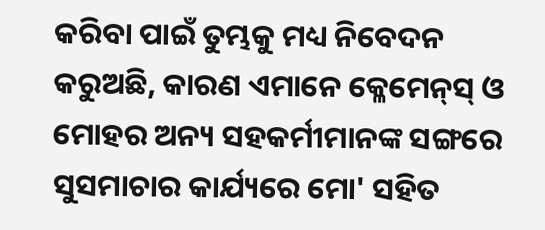କରିବା ପାଇଁ ତୁମ୍ଭକୁ ମଧ୍ୟ ନିବେଦନ କରୁଅଛି, କାରଣ ଏମାନେ କ୍ଳେମେନ୍‍ସ୍‍ ଓ ମୋହର ଅନ୍ୟ ସହକର୍ମୀମାନଙ୍କ ସଙ୍ଗରେ ସୁସମାଚାର କାର୍ଯ୍ୟରେ ମୋ' ସହିତ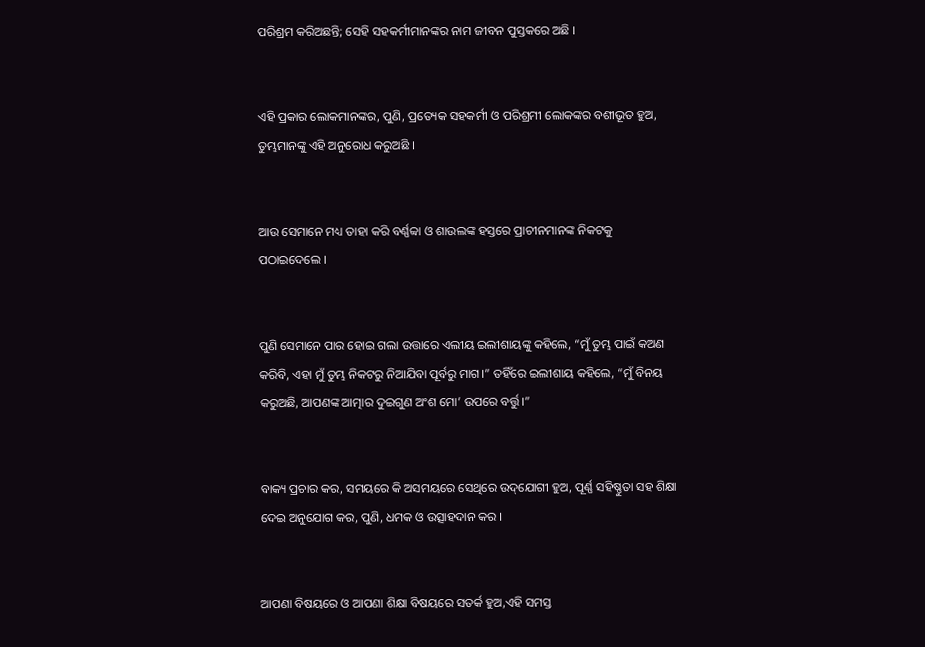ପରିଶ୍ରମ କରିଅଛନ୍ତି; ସେହି ସହକର୍ମୀମାନଙ୍କର ନାମ ଜୀବନ ପୁସ୍ତକରେ ଅଛି ।


ଏହି ପ୍ରକାର ଲୋକମାନଙ୍କର, ପୁଣି, ପ୍ରତ୍ୟେକ ସହକର୍ମୀ ଓ ପରିଶ୍ରମୀ ଲୋକଙ୍କର ବଶୀଭୂତ ହୁଅ, ତୁମ୍ଭମାନଙ୍କୁ ଏହି ଅନୁରୋଧ କରୁଅଛି ।


ଆଉ ସେମାନେ ମଧ୍ୟ ତାହା କରି ବର୍ଣ୍ଣବ୍ବା ଓ ଶାଉଲଙ୍କ ହସ୍ତରେ ପ୍ରାଚୀନମାନଙ୍କ ନିକଟକୁ ପଠାଇଦେଲେ ।


ପୁଣି ସେମାନେ ପାର ହୋଇ ଗଲା ଉତ୍ତାରେ ଏଲୀୟ ଇଲୀଶାୟଙ୍କୁ କହିଲେ, “ମୁଁ ତୁମ୍ଭ ପାଇଁ କଅଣ କରିବି, ଏହା ମୁଁ ତୁମ୍ଭ ନିକଟରୁ ନିଆଯିବା ପୂର୍ବରୁ ମାଗ।” ତହିଁରେ ଇଲୀଶାୟ କହିଲେ, “ମୁଁ ବିନୟ କରୁଅଛି, ଆପଣଙ୍କ ଆତ୍ମାର ଦୁଇଗୁଣ ଅଂଶ ମୋ’ ଉପରେ ବର୍ତ୍ତୁ।”


ବାକ୍ୟ ପ୍ରଚାର କର, ସମୟରେ କି ଅସମୟରେ ସେଥିରେ ଉଦ୍‌ଯୋଗୀ ହୁଅ, ପୂର୍ଣ୍ଣ ସହିଷ୍ଣୁତା ସହ ଶିକ୍ଷା ଦେଇ ଅନୁଯୋଗ କର, ପୁଣି, ଧମକ ଓ ଉତ୍ସାହଦାନ କର ।


ଆପଣା ବିଷୟରେ ଓ ଆପଣା ଶିକ୍ଷା ବିଷୟରେ ସତର୍କ ହୁଅ,ଏହି ସମସ୍ତ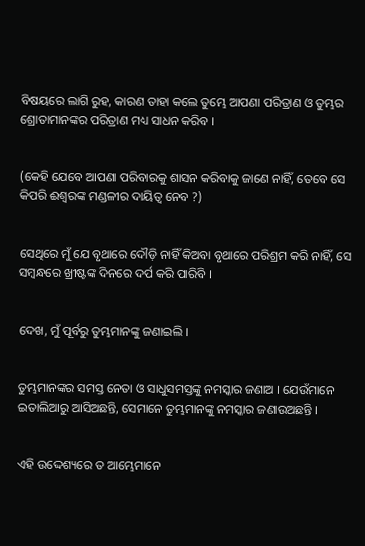ବିଷୟରେ ଲାଗି ରୁହ, କାରଣ ତାହା କଲେ ତୁମ୍ଭେ ଆପଣା ପରିତ୍ରାଣ ଓ ତୁମ୍ଭର ଶ୍ରୋତାମାନଙ୍କର ପରିତ୍ରାଣ ମଧ୍ୟ ସାଧନ କରିବ ।


(କେହି ଯେବେ ଆପଣା ପରିବାରକୁ ଶାସନ କରିବାକୁ ଜାଣେ ନାହିଁ, ତେବେ ସେ କିପରି ଈଶ୍ୱରଙ୍କ ମଣ୍ଡଳୀର ଦାୟିତ୍ୱ ନେବ ?)


ସେଥିରେ ମୁଁ ଯେ ବୃଥାରେ ଦୌଡ଼ି ନାହିଁ କିଅବା ବୃଥାରେ ପରିଶ୍ରମ କରି ନାହିଁ, ସେ ସମ୍ବନ୍ଧରେ ଖ୍ରୀଷ୍ଟଙ୍କ ଦିନରେ ଦର୍ପ କରି ପାରିବି ।


ଦେଖ, ମୁଁ ପୂର୍ବରୁ ତୁମ୍ଭମାନଙ୍କୁ ଜଣାଇଲି ।


ତୁମ୍ଭମାନଙ୍କର ସମସ୍ତ ନେତା ଓ ସାଧୁସମସ୍ତଙ୍କୁ ନମସ୍କାର ଜଣାଅ । ଯେଉଁମାନେ ଇତାଲିଆରୁ ଆସିଅଛନ୍ତି, ସେମାନେ ତୁମ୍ଭମାନଙ୍କୁ ନମସ୍କାର ଜଣାଉଅଛନ୍ତି ।


ଏହି ଉଦ୍ଦେଶ୍ୟରେ ତ ଆମ୍ଭେମାନେ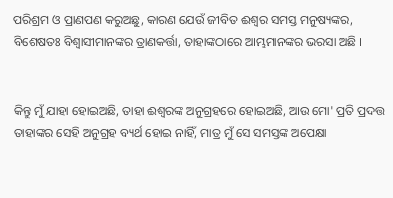ପରିଶ୍ରମ ଓ ପ୍ରାଣପଣ କରୁଅଛୁ, କାରଣ ଯେଉଁ ଜୀବିତ ଈଶ୍ୱର ସମସ୍ତ ମନୁଷ୍ୟଙ୍କର, ବିଶେଷତଃ ବିଶ୍ୱାସୀମାନଙ୍କର ତ୍ରାଣକର୍ତ୍ତା, ତାହାଙ୍କଠାରେ ଆମ୍ଭମାନଙ୍କର ଭରସା ଅଛି ।


କିନ୍ତୁ ମୁଁ ଯାହା ହୋଇଅଛି, ତାହା ଈଶ୍ୱରଙ୍କ ଅନୁଗ୍ରହରେ ହୋଇଅଛି, ଆଉ ମୋ' ପ୍ରତି ପ୍ରଦତ୍ତ ତାହାଙ୍କର ସେହି ଅନୁଗ୍ରହ ବ୍ୟର୍ଥ ହୋଇ ନାହିଁ, ମାତ୍ର ମୁଁ ସେ ସମସ୍ତଙ୍କ ଅପେକ୍ଷା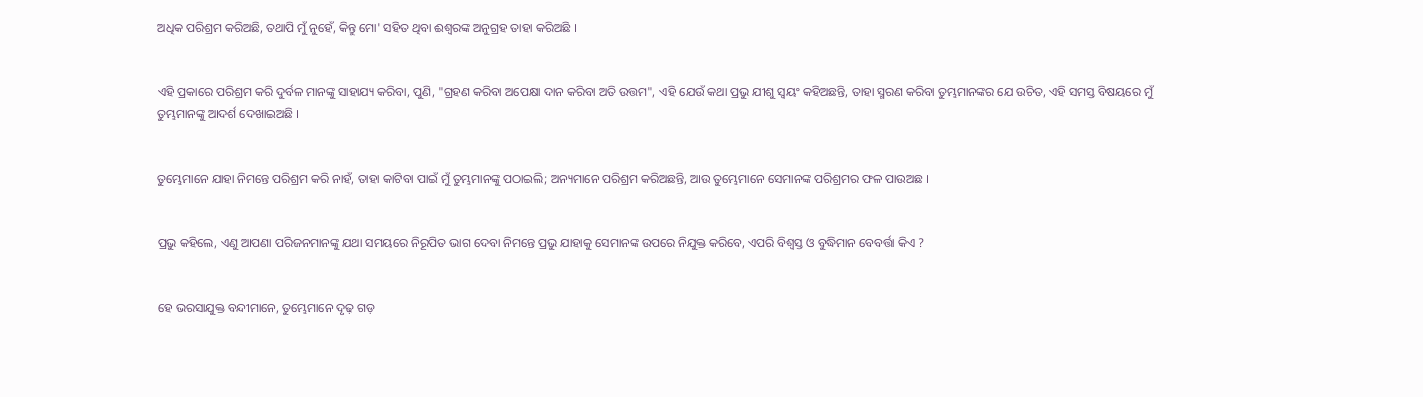ଅଧିକ ପରିଶ୍ରମ କରିଅଛି, ତଥାପି ମୁଁ ନୁହେଁ, କିନ୍ତୁ ମୋ' ସହିତ ଥିବା ଈଶ୍ୱରଙ୍କ ଅନୁଗ୍ରହ ତାହା କରିଅଛି ।


ଏହି ପ୍ରକାରେ ପରିଶ୍ରମ କରି ଦୁର୍ବଳ ମାନଙ୍କୁ ସାହାଯ୍ୟ କରିବା, ପୁଣି, "ଗ୍ରହଣ କରିବା ଅପେକ୍ଷା ଦାନ କରିବା ଅତି ଉତ୍ତମ", ଏହି ଯେଉଁ କଥା ପ୍ରଭୁ ଯୀଶୁ ସ୍ୱୟଂ କହିଅଛନ୍ତି, ତାହା ସ୍ମରଣ କରିବା ତୁମ୍ଭମାନଙ୍କର ଯେ ଉଚିତ, ଏହି ସମସ୍ତ ବିଷୟରେ ମୁଁ ତୁମ୍ଭମାନଙ୍କୁ ଆଦର୍ଶ ଦେଖାଇଅଛି ।


ତୁମ୍ଭେମାନେ ଯାହା ନିମନ୍ତେ ପରିଶ୍ରମ କରି ନାହଁ, ତାହା କାଟିବା ପାଇଁ ମୁଁ ତୁମ୍ଭମାନଙ୍କୁ ପଠାଇଲି; ଅନ୍ୟମାନେ ପରିଶ୍ରମ କରିଅଛନ୍ତି, ଆଉ ତୁମ୍ଭେମାନେ ସେମାନଙ୍କ ପରିଶ୍ରମର ଫଳ ପାଉଅଛ ।


ପ୍ରଭୁ କହିଲେ, ଏଣୁ ଆପଣା ପରିଜନମାନଙ୍କୁ ଯଥା ସମୟରେ ନିରୂପିତ ଭାଗ ଦେବା ନିମନ୍ତେ ପ୍ରଭୁ ଯାହାକୁ ସେମାନଙ୍କ ଉପରେ ନିଯୁକ୍ତ କରିବେ, ଏପରି ବିଶ୍ୱସ୍ତ ଓ ବୁଦ୍ଧିମାନ ବେବର୍ତ୍ତା କିଏ ?


ହେ ଭରସାଯୁକ୍ତ ବନ୍ଦୀମାନେ, ତୁମ୍ଭେମାନେ ଦୃଢ଼ ଗଡ଼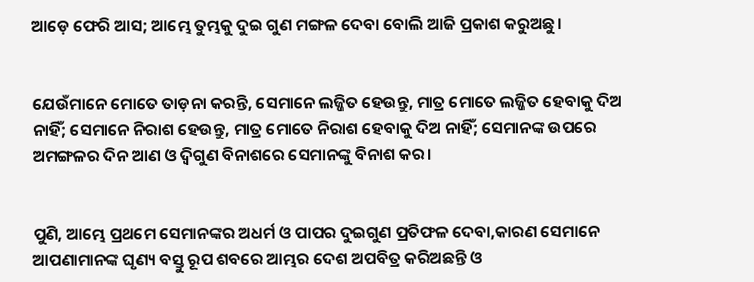ଆଡ଼େ ଫେରି ଆସ; ଆମ୍ଭେ ତୁମ୍ଭକୁ ଦୁଇ ଗୁଣ ମଙ୍ଗଳ ଦେବା ବୋଲି ଆଜି ପ୍ରକାଶ କରୁଅଛୁ।


ଯେଉଁମାନେ ମୋତେ ତାଡ଼ନା କରନ୍ତି, ସେମାନେ ଲଜ୍ଜିତ ହେଉନ୍ତୁ, ମାତ୍ର ମୋତେ ଲଜ୍ଜିତ ହେବାକୁ ଦିଅ ନାହିଁ; ସେମାନେ ନିରାଶ ହେଉନ୍ତୁ, ମାତ୍ର ମୋତେ ନିରାଶ ହେବାକୁ ଦିଅ ନାହିଁ; ସେମାନଙ୍କ ଉପରେ ଅମଙ୍ଗଳର ଦିନ ଆଣ ଓ ଦ୍ୱିଗୁଣ ବିନାଶରେ ସେମାନଙ୍କୁ ବିନାଶ କର।


ପୁଣି, ଆମ୍ଭେ ପ୍ରଥମେ ସେମାନଙ୍କର ଅଧର୍ମ ଓ ପାପର ଦୁଇଗୁଣ ପ୍ରତିଫଳ ଦେବା,କାରଣ ସେମାନେ ଆପଣାମାନଙ୍କ ଘୃଣ୍ୟ ବସ୍ତୁ ରୂପ ଶବରେ ଆମ୍ଭର ଦେଶ ଅପବିତ୍ର କରିଅଛନ୍ତି ଓ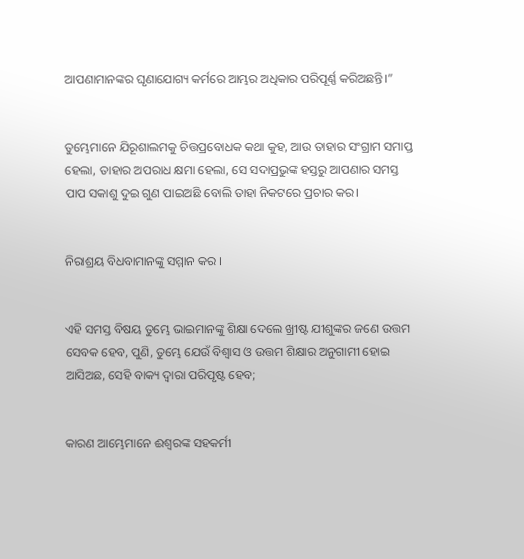ଆପଣାମାନଙ୍କର ଘୃଣାଯୋଗ୍ୟ କର୍ମରେ ଆମ୍ଭର ଅଧିକାର ପରିପୂର୍ଣ୍ଣ କରିଅଛନ୍ତି।”


ତୁମ୍ଭେମାନେ ଯିରୂଶାଲମକୁ ଚିତ୍ତପ୍ରବୋଧକ କଥା କୁହ, ଆଉ ତାହାର ସଂଗ୍ରାମ ସମାପ୍ତ ହେଲା, ତାହାର ଅପରାଧ କ୍ଷମା ହେଲା, ସେ ସଦାପ୍ରଭୁଙ୍କ ହସ୍ତରୁ ଆପଣାର ସମସ୍ତ ପାପ ସକାଶୁ ଦୁଇ ଗୁଣ ପାଇଅଛି ବୋଲି ତାହା ନିକଟରେ ପ୍ରଚାର କର।


ନିରାଶ୍ରୟ ବିଧବାମାନଙ୍କୁ ସମ୍ମାନ କର ।


ଏହି ସମସ୍ତ ବିଷୟ ତୁମ୍ଭେ ଭାଇମାନଙ୍କୁ ଶିକ୍ଷା ଦେଲେ ଖ୍ରୀଷ୍ଟ ଯୀଶୁଙ୍କର ଜଣେ ଉତ୍ତମ ସେବକ ହେବ, ପୁଣି, ତୁମ୍ଭେ ଯେଉଁ ବିଶ୍ୱାସ ଓ ଉତ୍ତମ ଶିକ୍ଷାର ଅନୁଗାମୀ ହୋଇ ଆସିଅଛ, ସେହି ବାକ୍ୟ ଦ୍ୱାରା ପରିପୃଷ୍ଟ ହେବ;


କାରଣ ଆମ୍ଭେମାନେ ଈଶ୍ୱରଙ୍କ ସହକର୍ମୀ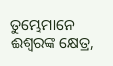ତୁମ୍ଭେମାନେ ଈଶ୍ୱରଙ୍କ କ୍ଷେତ୍ର,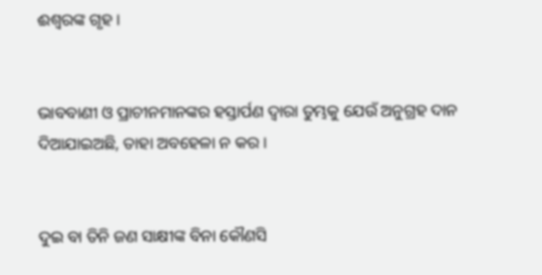ଈଶ୍ୱରଙ୍କ ଗୃହ ।


ଭାବବାଣୀ ଓ ପ୍ରାଚୀନମାନଙ୍କର ହସ୍ତାର୍ପଣ ଦ୍ୱାରା ତୁମ୍ଭକୁ ଯେଉଁ ଅନୁଗ୍ରହ ଦାନ ଦିଆଯାଇଅଛି, ତାହା ଅବହେଳା ନ କର ।


ଦୁଇ ବା ତିନି ଜଣ ସାକ୍ଷୀଙ୍କ ବିନା କୌଣସି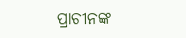ପ୍ରାଚୀନଙ୍କ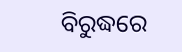ବିରୁଦ୍ଧରେ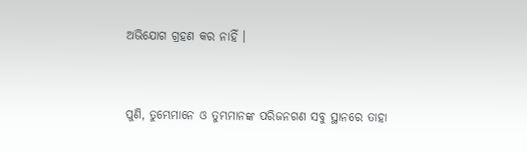ଅଭିଯୋଗ ଗ୍ରହଣ କର ନାହିଁ ।


ପୁଣି, ତୁମ୍ଭେମାନେ ଓ ତୁମ୍ଭମାନଙ୍କ ପରିଜନଗଣ ସବୁ ସ୍ଥାନରେ ତାହା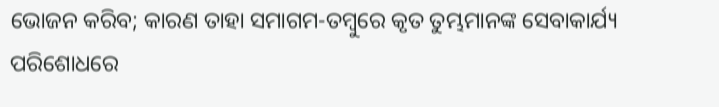ଭୋଜନ କରିବ; କାରଣ ତାହା ସମାଗମ-ତମ୍ବୁରେ କୃତ ତୁମ୍ଭମାନଙ୍କ ସେବାକାର୍ଯ୍ୟ ପରିଶୋଧରେ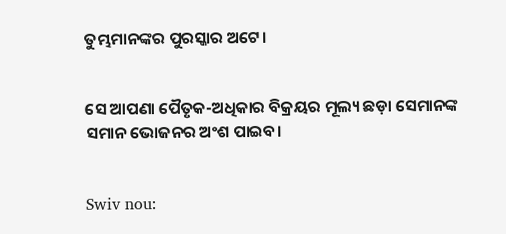ତୁମ୍ଭମାନଙ୍କର ପୁରସ୍କାର ଅଟେ।


ସେ ଆପଣା ପୈତୃକ-ଅଧିକାର ବିକ୍ରୟର ମୂଲ୍ୟ ଛଡ଼ା ସେମାନଙ୍କ ସମାନ ଭୋଜନର ଅଂଶ ପାଇବ।


Swiv nou: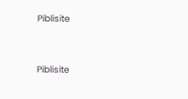Piblisite


Piblisite